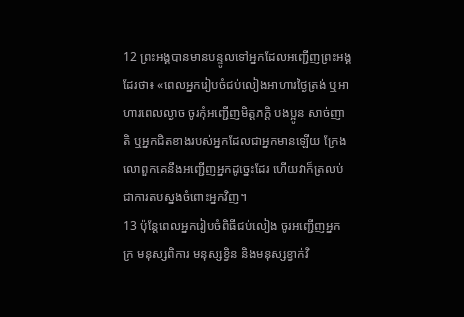12 ព្រះអង្គបានមានបន្ទូលទៅអ្នកដែលអញ្ជើញព្រះអង្គដែរថា៖ «ពេលអ្នករៀបចំជប់លៀងអាហារថ្ងៃត្រង់ ឬអាហារពេលល្ងាច ចូរកុំអញ្ជើញមិត្ដភក្ដិ បងប្អូន សាច់ញាតិ ឬអ្នកជិតខាងរបស់អ្នកដែលជាអ្នកមានឡើយ ក្រែងលោពួកគេនឹងអញ្ជើញអ្នកដូច្នេះដែរ ហើយវាក៏ត្រលប់ជាការតបស្នងចំពោះអ្នកវិញ។
13 ប៉ុន្ដែពេលអ្នករៀបចំពិធីជប់លៀង ចូរអញ្ជើញអ្នកក្រ មនុស្សពិការ មនុស្សខ្វិន និងមនុស្សខ្វាក់វិ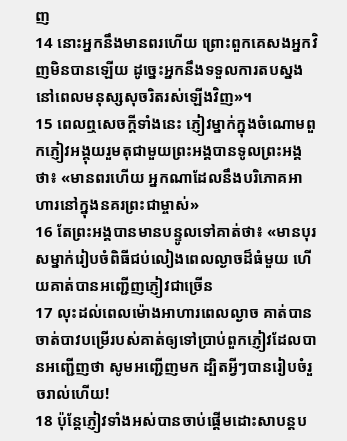ញ
14 នោះអ្នកនឹងមានពរហើយ ព្រោះពួកគេសងអ្នកវិញមិនបានឡើយ ដូច្នេះអ្នកនឹងទទួលការតបស្នងនៅពេលមនុស្សសុចរិតរស់ឡើងវិញ»។
15 ពេលឮសេចក្ដីទាំងនេះ ភ្ញៀវម្នាក់ក្នុងចំណោមពួកភ្ញៀវអង្គុយរួមតុជាមួយព្រះអង្គបានទូលព្រះអង្គថា៖ «មានពរហើយ អ្នកណាដែលនឹងបរិភោគអាហារនៅក្នុងនគរព្រះជាម្ចាស់»
16 តែព្រះអង្គបានមានបន្ទូលទៅគាត់ថា៖ «មានបុរសម្នាក់រៀបចំពិធីជប់លៀងពេលល្ងាចដ៏ធំមួយ ហើយគាត់បានអញ្ជើញភ្ញៀវជាច្រើន
17 លុះដល់ពេលម៉ោងអាហារពេលល្ងាច គាត់បានចាត់បាវបម្រើរបស់គាត់ឲ្យទៅប្រាប់ពួកភ្ញៀវដែលបានអញ្ជើញថា សូមអញ្ជើញមក ដ្បិតអ្វីៗបានរៀបចំរួចរាល់ហើយ!
18 ប៉ុន្ដែភ្ញៀវទាំងអស់បានចាប់ផ្ដើមដោះសាបន្ដប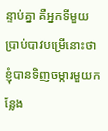ន្ទាប់គ្នា គឺអ្នកទីមួយប្រាប់បាវបម្រើនោះថា ខ្ញុំបានទិញចម្ការមួយកន្លែង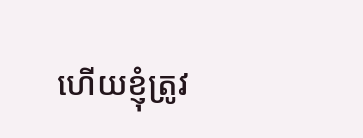ហើយខ្ញុំត្រូវ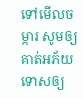ទៅមើលចម្ការ សូមឲ្យគាត់អភ័យទោសឲ្យ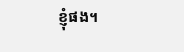ខ្ញុំផង។